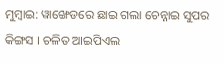ମୁମ୍ବାଇ: ୱାଙ୍ଖେଡରେ ଛାଇ ଗଲା ଚେନ୍ନାଇ ସୁପର କିଙ୍ଗସ । ଚଳିତ ଆଇପିଏଲ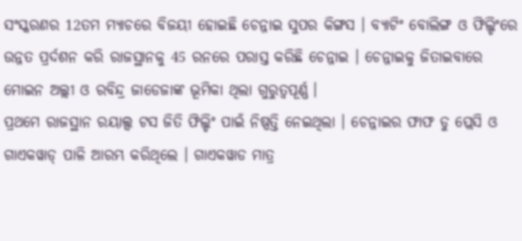ସଂସ୍କରଣର 12ତମ ମ୍ୟାଚରେ ବିଜୟୀ ହୋଇଛି ଚେନ୍ନାଇ ସୁପର କିଙ୍ଗସ । ବ୍ୟାଟିଂ ବୋଲିଙ୍ଗ ଓ ଫିଲ୍ଡିଂରେ ଉନ୍ନତ ପ୍ରର୍ଦଶନ କରି ରାଜସ୍ଥାନକୁ 45 ରନରେ ପରାସ୍ତ କରିଛି ଚେନ୍ନାଇ । ଚେନ୍ନାଇକୁ ଜିତାଇବାରେ ମୋଇନ ଅଲ୍ଲୀ ଓ ରବିନ୍ଦ୍ର ଜାଡେଜାଙ୍କ ଭୂମିକା ଥିଲା ଗୁରୁତ୍ବପୂର୍ଣ୍ଣ ।
ପ୍ରଥମେ ରାଜସ୍ଥାନ ରୟାଲ୍ସ ଟସ ଜିତି ଫିଲ୍ଡିଂ ପାଇଁ ନିଷ୍ପତ୍ତି ନେଇଥିଲା । ଚେନ୍ନାଇର ଫାଫ ଡୁ ପ୍ଲେସି ଓ ଗାଏକୱାଡ୍ ପାଳି ଆରମ୍ଭ କରିଥିଲେ । ଗାଏକୱାଡ ମାତ୍ର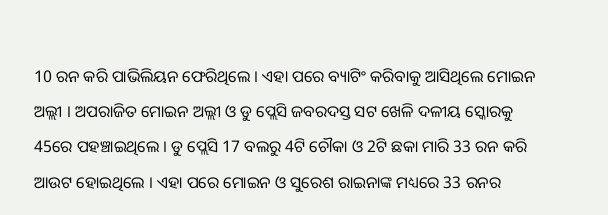10 ରନ କରି ପାଭିଲିୟନ ଫେରିଥିଲେ । ଏହା ପରେ ବ୍ୟାଟିଂ କରିବାକୁ ଆସିଥିଲେ ମୋଇନ ଅଲ୍ଲୀ । ଅପରାଜିତ ମୋଇନ ଅଲ୍ଲୀ ଓ ଡୁ ପ୍ଲେସି ଜବରଦସ୍ତ ସଟ ଖେଳି ଦଳୀୟ ସ୍କୋରକୁ 45ରେ ପହଞ୍ଚାଇଥିଲେ । ଡୁ ପ୍ଲେସି 17 ବଲରୁ 4ଟି ଚୌକା ଓ 2ଟି ଛକା ମାରି 33 ରନ କରି ଆଉଟ ହୋଇଥିଲେ । ଏହା ପରେ ମୋଇନ ଓ ସୁରେଶ ରାଇନାଙ୍କ ମଧ୍ୟରେ 33 ରନର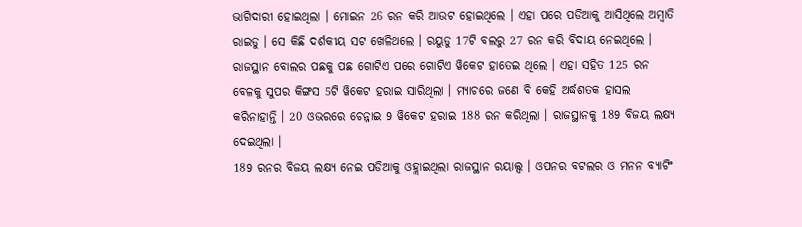ଭାଗିଦାରୀ ହୋଇଥିଲା । ମୋଇନ 26 ରନ କରି ଆଉଟ ହୋଇଥିଲେ । ଏହା ପରେ ପଡିଆକୁ ଆସିଥିଲେ ଅମ୍ବାତି ରାଇଡୁ । ସେ କିଛି ଦର୍ଶକୀୟ ସଟ ଖେଳିଥଲେ । ରୟୁଡୁ 17ଟି ବଲରୁ 27 ରନ କରି ବିଦାୟ ନେଇଥିଲେ । ରାଜସ୍ଥାନ ବୋଲର ପଛକୁ ପଛ ଗୋଟିଏ ପରେ ଗୋଟିଏ ୱିକେଟ ହାତେଇ ଥିଲେ । ଏହା ସହିତ 125 ରନ ବେଳକୁ ସୁପର କିଙ୍ଗସ 5ଟି ୱିକେଟ ହରାଇ ସାରିଥିଲା । ମ୍ୟାଚରେ ଜଣେ ବି କେହି ଅର୍ଦ୍ଧଶତକ ହାସଲ କରିନାହାନ୍ତି । 20 ଓଭରରେ ଚେନ୍ନାଇ 9 ୱିକେଟ ହରାଇ 188 ରନ କରିଥିଲା । ରାଜସ୍ଥାନକୁ 189 ବିଜୟ ଲକ୍ଷ୍ୟ ଦେଇଥିଲା ।
189 ରନର ବିଜୟ ଲକ୍ଷ୍ୟ ନେଇ ପଡିଆକୁ ଓହ୍ଲାଇଥିଲା ରାଜସ୍ଥାନ ରୟାଲ୍ସ । ଓପନର ବଟଲର ଓ ମନନ ବ୍ୟାଟିଂ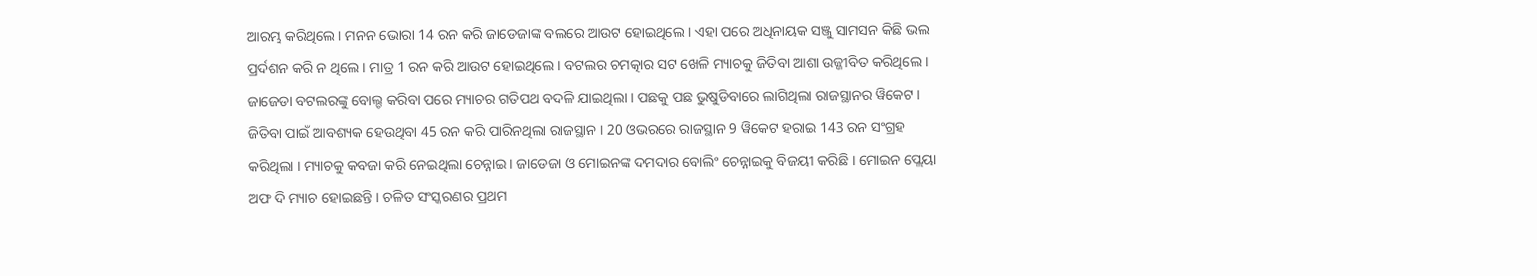ଆରମ୍ଭ କରିଥିଲେ । ମନନ ଭୋରା 14 ରନ କରି ଜାଡେଜାଙ୍କ ବଲରେ ଆଉଟ ହୋଇଥିଲେ । ଏହା ପରେ ଅଧିନାୟକ ସଞ୍ଜୁ ସାମସନ କିଛି ଭଲ ପ୍ରର୍ଦଶନ କରି ନ ଥିଲେ । ମାତ୍ର 1 ରନ କରି ଆଉଟ ହୋଇଥିଲେ । ବଟଲର ଚମତ୍କାର ସଟ ଖେଳି ମ୍ୟାଚକୁ ଜିତିବା ଆଶା ଉଜ୍ଜୀବିତ କରିଥିଲେ । ଜାଜେଡା ବଟଲରଙ୍କୁ ବୋଲ୍ଡ କରିବା ପରେ ମ୍ୟାଚର ଗତିପଥ ବଦଳି ଯାଇଥିଲା । ପଛକୁ ପଛ ଭୁଷୁଡିବାରେ ଲାଗିଥିଲା ରାଜସ୍ଥାନର ୱିକେଟ । ଜିତିବା ପାଇଁ ଆବଶ୍ୟକ ହେଉଥିବା 45 ରନ କରି ପାରିନଥିଲା ରାଜସ୍ଥାନ । 20 ଓଭରରେ ରାଜସ୍ଥାନ 9 ୱିକେଟ ହରାଇ 143 ରନ ସଂଗ୍ରହ କରିଥିଲା । ମ୍ୟାଚକୁ କବଜା କରି ନେଇଥିଲା ଚେନ୍ନାଇ । ଜାଡେଜା ଓ ମୋଇନଙ୍କ ଦମଦାର ବୋଲିଂ ଚେନ୍ନାଇକୁ ବିଜୟୀ କରିଛି । ମୋଇନ ପ୍ଲେୟା ଅଫ ଦି ମ୍ୟାଚ ହୋଇଛନ୍ତି । ଚଳିତ ସଂସ୍କରଣର ପ୍ରଥମ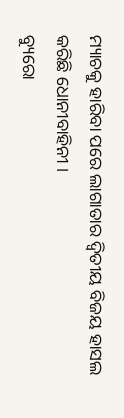ମ୍ୟାଚକୁ ହାରିବା ପରେ ଲାଗାତାର ଦ୍ବିତୀୟ ବିଜୟ ହାସଲ କରିଛି ଧୋନୀବାହିନୀ ।
ବ୍ୟୁରୋ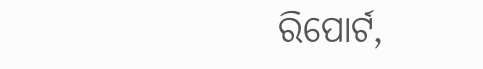ରିପୋର୍ଟ,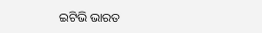ଇଟିଭି ଭାରତ